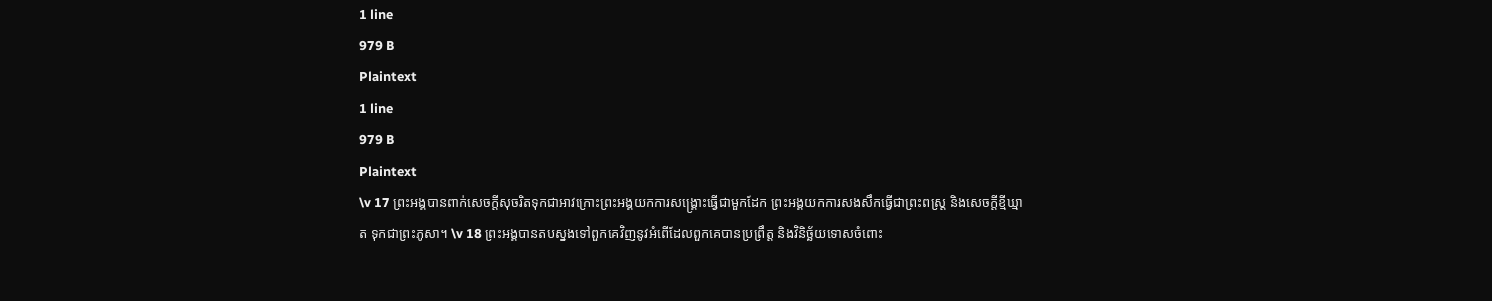1 line
979 B
Plaintext
1 line
979 B
Plaintext
\v 17 ព្រះអង្គបានពាក់សេចក្ដីសុចរិតទុកជាអាវក្រោះព្រះអង្គយកការសង្គ្រោះធ្វើជាមួកដែក ព្រះអង្គយកការសងសឹកធ្វើជាព្រះពស្ដ្រ និងសេចក្ដីខ្មីឃ្មាត ទុកជាព្រះភូសា។ \v 18 ព្រះអង្គបានតបស្នងទៅពួកគេវិញនូវអំពើដែលពួកគេបានប្រព្រឹត្ដ និងវិនិច្ឆ័យទោសចំពោះ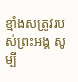ខ្មាំងសត្រូវរបស់ព្រះអង្គ សូម្បី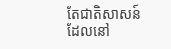តែជាតិសាសន៍ដែលនៅ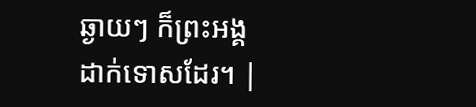ឆ្ងាយៗ ក៏ព្រះអង្គដាក់ទោសដែរ។ |